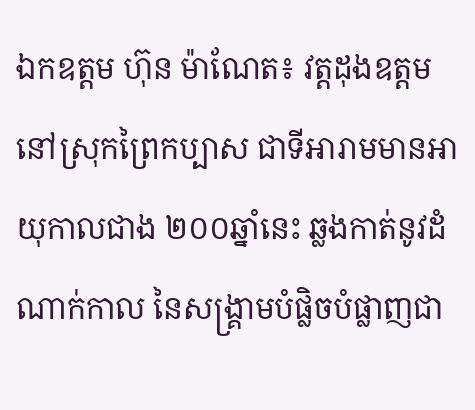ឯកឧត្តម ហ៊ុន ម៉ាណែត៖ វត្តដុងឧត្តម នៅស្រុកព្រៃកប្បាស ជាទីអារាមមានអាយុកាលជាង ២០០ឆ្នាំនេះ ឆ្លងកាត់នូវដំណាក់កាល នៃសង្គ្រាមបំផ្លិចបំផ្លាញជា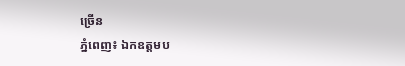ច្រើន
ភ្នំពេញ៖ ឯកឧត្តមប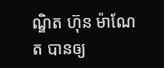ណ្ឌិត ហ៊ុន ម៉ាណែត បានឲ្យ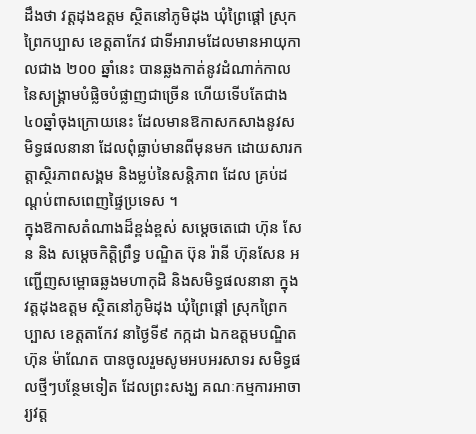ដឹងថា វត្តដុងឧត្តម ស្ថិតនៅភូមិដុង ឃុំព្រៃផ្តៅ ស្រុកព្រៃកប្បាស ខេត្តតាកែវ ជាទីអារាមដែលមានអាយុកាលជាង ២០០ ឆ្នាំនេះ បានឆ្លងកាត់នូវដំណាក់កាលនៃសង្គ្រាមបំផ្លិចបំផ្លាញជាច្រើន ហើយទើបតែជាង ៤០ឆ្នាំចុងក្រោយនេះ ដែលមានឱកាសកសាងនូវសមិទ្ធផលនានា ដែលពុំធ្លាប់មានពីមុនមក ដោយសារកត្តាស្ថិរភាពសង្គម និងម្លប់នៃសន្តិភាព ដែល គ្រប់ដណ្តប់ពាសពេញផ្ទៃប្រទេស ។
ក្នុងឱកាសតំណាងដ៏ខ្ពង់ខ្ពស់ សម្តេចតេជោ ហ៊ុន សែន និង សម្តេចកិត្តិព្រឹទ្ធ បណ្ឌិត ប៊ុន រ៉ានី ហ៊ុនសែន អញ្ជើញសម្ពោធឆ្លងមហាកុដិ និងសមិទ្ធផលនានា ក្នុងវត្តដុងឧត្តម ស្ថិតនៅភូមិដុង ឃុំព្រៃផ្តៅ ស្រុកព្រៃកប្បាស ខេត្តតាកែវ នាថ្ងៃទី៩ កក្កដា ឯកឧត្តមបណ្ឌិត ហ៊ុន ម៉ាណែត បានចូលរួមសូមអបអរសាទរ សមិទ្ធផលថ្មីៗបន្ថែមទៀត ដែលព្រះសង្ឃ គណៈកម្មការអាចារ្យវត្ត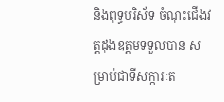និងពុទ្ធបរិស័ទ ចំណុះជើងវត្តដុងឧត្តមទទួលបាន សម្រាប់ជាទីសក្ការៈត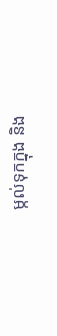ម្កល់ទុកក្នុង និង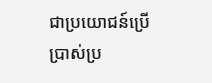ជាប្រយោជន៍ប្រើប្រាស់ប្រ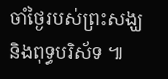ចាំថ្ងៃរបស់ព្រះសង្ឃ និងពុទ្ធបរិស័ទ ៕